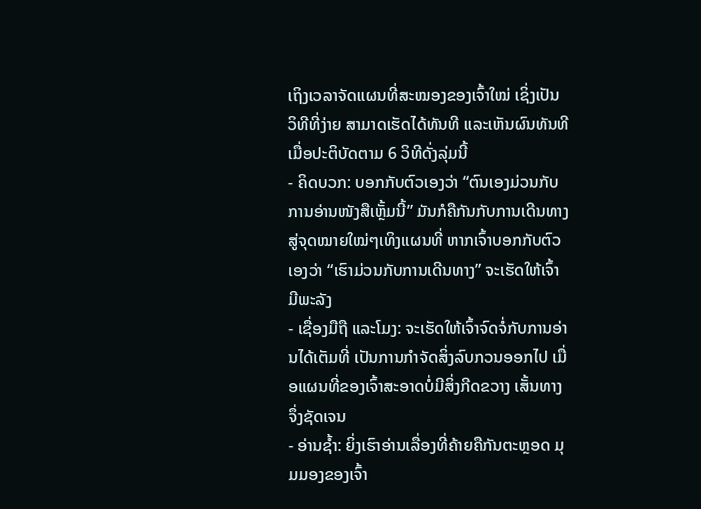ເຖິງເວລາຈັດແຜນທີ່ສະໝອງຂອງເຈົ້າໃໝ່ ເຊິ່ງເປັນວິທີທີ່ງ່າຍ ສາມາດເຮັດໄດ້ທັນທີ ແລະເຫັນຜົນທັນທີ ເມື່ອປະຕິບັດຕາມ 6 ວິທີດັ່ງລຸ່ມນີ້
- ຄິດບວກ: ບອກກັບຕົວເອງວ່າ “ຕົນເອງມ່ວນກັບການອ່ານໜັງສືເຫຼັ້ມນີ້” ມັນກໍຄືກັນກັບການເດີນທາງສູ່ຈຸດໝາຍໃໝ່ໆເທິງແຜນທີ່ ຫາກເຈົ້າບອກກັບຕົວເອງວ່າ “ເຮົາມ່ວນກັບການເດີນທາງ” ຈະເຮັດໃຫ້ເຈົ້າມີພະລັງ
- ເຊື່ອງມືຖື ແລະໂມງ: ຈະເຮັດໃຫ້ເຈົ້າຈົດຈໍ່ກັບການອ່ານໄດ້ເຕັມທີ່ ເປັນການກຳຈັດສິ່ງລົບກວນອອກໄປ ເມື່ອແຜນທີ່ຂອງເຈົ້າສະອາດບໍ່ມີສິ່ງກີດຂວາງ ເສັ້ນທາງຈຶ່ງຊັດເຈນ
- ອ່ານຊໍ້າ: ຍິ່ງເຮົາອ່ານເລື່ອງທີ່ຄ້າຍຄືກັນຕະຫຼອດ ມຸມມອງຂອງເຈົ້າ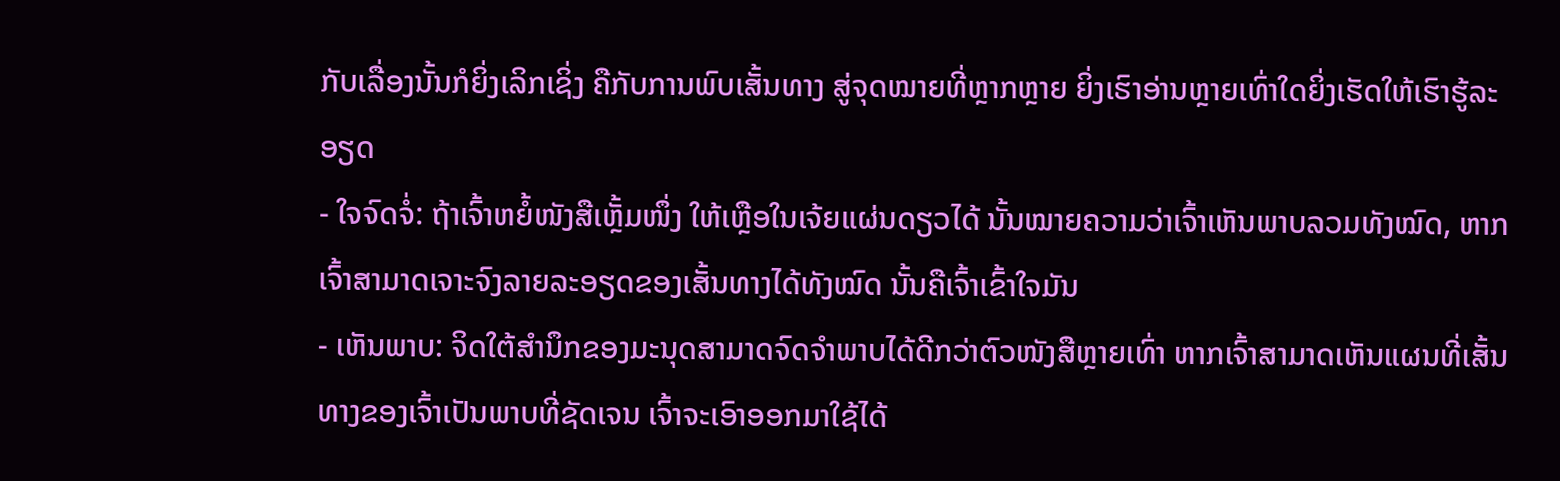ກັບເລື່ອງນັ້ນກໍຍິ່ງເລິກເຊິ່ງ ຄືກັບການພົບເສັ້ນທາງ ສູ່ຈຸດໝາຍທີ່ຫຼາກຫຼາຍ ຍິ່ງເຮົາອ່ານຫຼາຍເທົ່າໃດຍິ່ງເຮັດໃຫ້ເຮົາຮູ້ລະອຽດ
- ໃຈຈົດຈໍ່: ຖ້າເຈົ້າຫຍໍ້ໜັງສືເຫຼັ້ມໜຶ່ງ ໃຫ້ເຫຼືອໃນເຈ້ຍແຜ່ນດຽວໄດ້ ນັ້ນໝາຍຄວາມວ່າເຈົ້າເຫັນພາບລວມທັງໝົດ, ຫາກເຈົ້າສາມາດເຈາະຈົງລາຍລະອຽດຂອງເສັ້ນທາງໄດ້ທັງໝົດ ນັ້ນຄືເຈົ້າເຂົ້າໃຈມັນ
- ເຫັນພາບ: ຈິດໃຕ້ສຳນຶກຂອງມະນຸດສາມາດຈົດຈຳພາບໄດ້ດີກວ່າຕົວໜັງສືຫຼາຍເທົ່າ ຫາກເຈົ້າສາມາດເຫັນແຜນທີ່ເສັ້ນທາງຂອງເຈົ້າເປັນພາບທີ່ຊັດເຈນ ເຈົ້າຈະເອົາອອກມາໃຊ້ໄດ້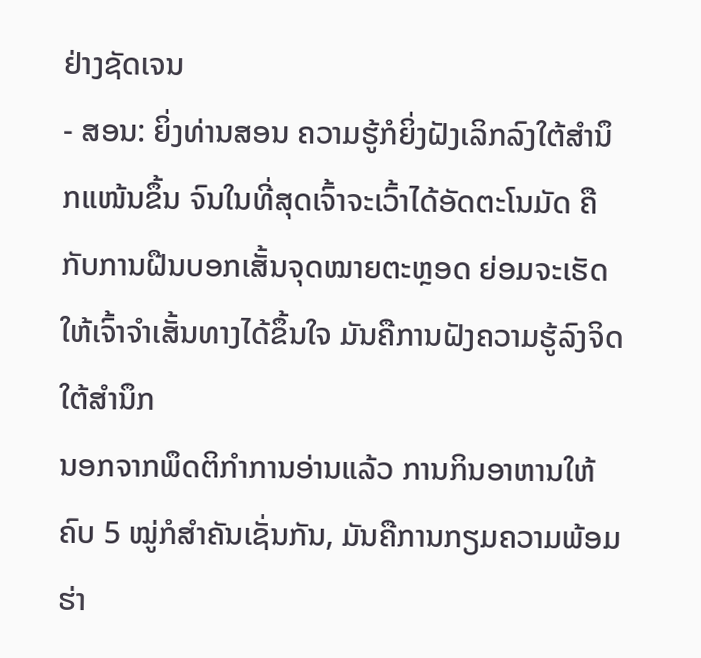ຢ່າງຊັດເຈນ
- ສອນ: ຍິ່ງທ່ານສອນ ຄວາມຮູ້ກໍຍິ່ງຝັງເລິກລົງໃຕ້ສຳນຶກແໜ້ນຂຶ້ນ ຈົນໃນທີ່ສຸດເຈົ້າຈະເວົ້າໄດ້ອັດຕະໂນມັດ ຄືກັບການຝືນບອກເສັ້ນຈຸດໝາຍຕະຫຼອດ ຍ່ອມຈະເຮັດໃຫ້ເຈົ້າຈຳເສັ້ນທາງໄດ້ຂຶ້ນໃຈ ມັນຄືການຝັງຄວາມຮູ້ລົງຈິດໃຕ້ສຳນຶກ
ນອກຈາກພຶດຕິກຳການອ່ານແລ້ວ ການກິນອາຫານໃຫ້ຄົບ 5 ໝູ່ກໍສຳຄັນເຊັ່ນກັນ, ມັນຄືການກຽມຄວາມພ້ອມຮ່າ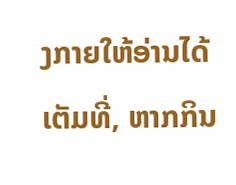ງກາຍໃຫ້ອ່ານໄດ້ເຕັມທີ່, ຫາກກິນ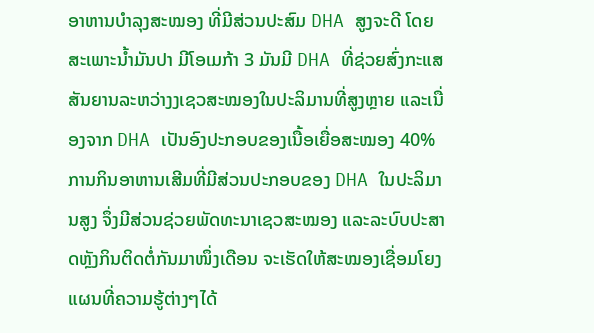ອາຫານບຳລຸງສະໝອງ ທີ່ມີສ່ວນປະສົມ DHA ສູງຈະດີ ໂດຍສະເພາະນໍ້າມັນປາ ມີໂອເມກ້າ 3 ມັນມີ DHA ທີ່ຊ່ວຍສົ່ງກະແສສັນຍານລະຫວ່າງງເຊວສະໝອງໃນປະລິມານທີ່ສູງຫຼາຍ ແລະເນື່ອງຈາກ DHA ເປັນອົງປະກອບຂອງເນື້ອເຍື່ອສະໝອງ 40% ການກິນອາຫານເສີມທີ່ມີສ່ວນປະກອບຂອງ DHA ໃນປະລິມານສູງ ຈຶ່ງມີສ່ວນຊ່ວຍພັດທະນາເຊວສະໝອງ ແລະລະບົບປະສາດຫຼັງກິນຕິດຕໍ່ກັນມາໜຶ່ງເດືອນ ຈະເຮັດໃຫ້ສະໝອງເຊື່ອມໂຍງແຜນທີ່ຄວາມຮູ້ຕ່າງໆໄດ້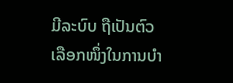ມີລະບົບ ຖືເປັນຕົວເລືອກໜຶ່ງໃນການບຳ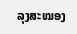ລຸງສະໝອງ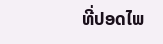ທີ່ປອດໄພ